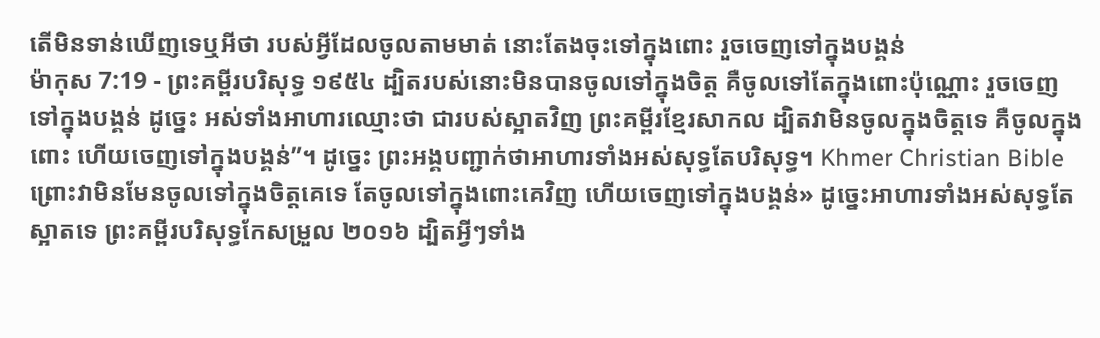តើមិនទាន់ឃើញទេឬអីថា របស់អ្វីដែលចូលតាមមាត់ នោះតែងចុះទៅក្នុងពោះ រួចចេញទៅក្នុងបង្គន់
ម៉ាកុស 7:19 - ព្រះគម្ពីរបរិសុទ្ធ ១៩៥៤ ដ្បិតរបស់នោះមិនបានចូលទៅក្នុងចិត្ត គឺចូលទៅតែក្នុងពោះប៉ុណ្ណោះ រួចចេញទៅក្នុងបង្គន់ ដូច្នេះ អស់ទាំងអាហារឈ្មោះថា ជារបស់ស្អាតវិញ ព្រះគម្ពីរខ្មែរសាកល ដ្បិតវាមិនចូលក្នុងចិត្តទេ គឺចូលក្នុងពោះ ហើយចេញទៅក្នុងបង្គន់”។ ដូច្នេះ ព្រះអង្គបញ្ជាក់ថាអាហារទាំងអស់សុទ្ធតែបរិសុទ្ធ។ Khmer Christian Bible ព្រោះវាមិនមែនចូលទៅក្នុងចិត្ដគេទេ តែចូលទៅក្នុងពោះគេវិញ ហើយចេញទៅក្នុងបង្គន់» ដូច្នេះអាហារទាំងអស់សុទ្ធតែស្អាតទេ ព្រះគម្ពីរបរិសុទ្ធកែសម្រួល ២០១៦ ដ្បិតអ្វីៗទាំង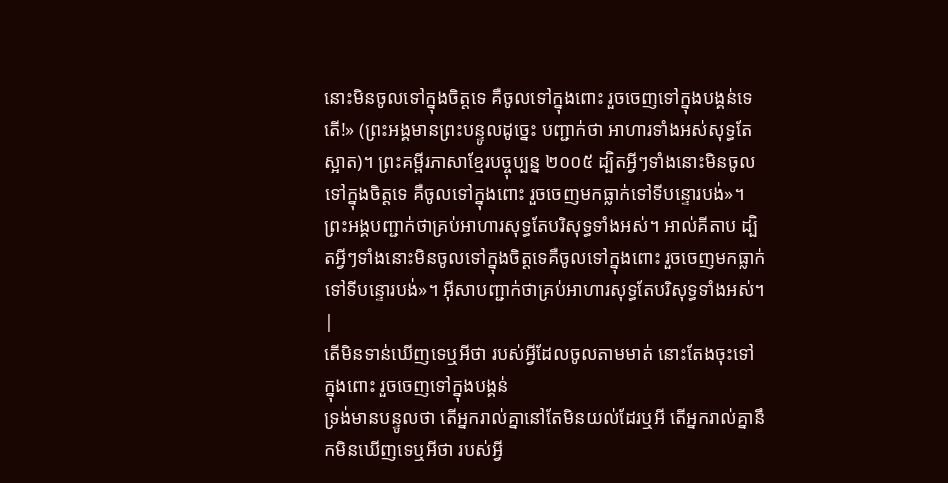នោះមិនចូលទៅក្នុងចិត្តទេ គឺចូលទៅក្នុងពោះ រួចចេញទៅក្នុងបង្គន់ទេតើ!» (ព្រះអង្គមានព្រះបន្ទូលដូច្នេះ បញ្ជាក់ថា អាហារទាំងអស់សុទ្ធតែស្អាត)។ ព្រះគម្ពីរភាសាខ្មែរបច្ចុប្បន្ន ២០០៥ ដ្បិតអ្វីៗទាំងនោះមិនចូលទៅក្នុងចិត្តទេ គឺចូលទៅក្នុងពោះ រួចចេញមកធ្លាក់ទៅទីបន្ទោរបង់»។ ព្រះអង្គបញ្ជាក់ថាគ្រប់អាហារសុទ្ធតែបរិសុទ្ធទាំងអស់។ អាល់គីតាប ដ្បិតអ្វីៗទាំងនោះមិនចូលទៅក្នុងចិត្ដទេគឺចូលទៅក្នុងពោះ រួចចេញមកធ្លាក់ទៅទីបន្ទោរបង់»។ អ៊ីសាបញ្ជាក់ថាគ្រប់អាហារសុទ្ធតែបរិសុទ្ធទាំងអស់។ |
តើមិនទាន់ឃើញទេឬអីថា របស់អ្វីដែលចូលតាមមាត់ នោះតែងចុះទៅក្នុងពោះ រួចចេញទៅក្នុងបង្គន់
ទ្រង់មានបន្ទូលថា តើអ្នករាល់គ្នានៅតែមិនយល់ដែរឬអី តើអ្នករាល់គ្នានឹកមិនឃើញទេឬអីថា របស់អ្វី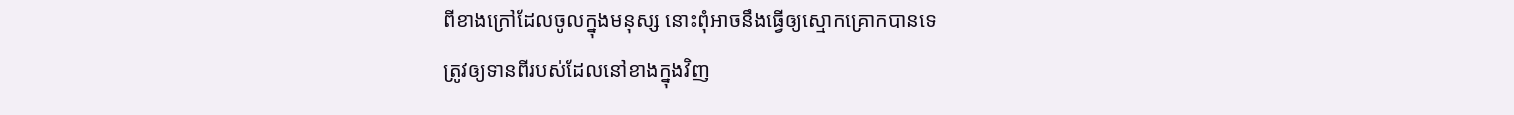ពីខាងក្រៅដែលចូលក្នុងមនុស្ស នោះពុំអាចនឹងធ្វើឲ្យស្មោកគ្រោកបានទេ
ត្រូវឲ្យទានពីរបស់ដែលនៅខាងក្នុងវិញ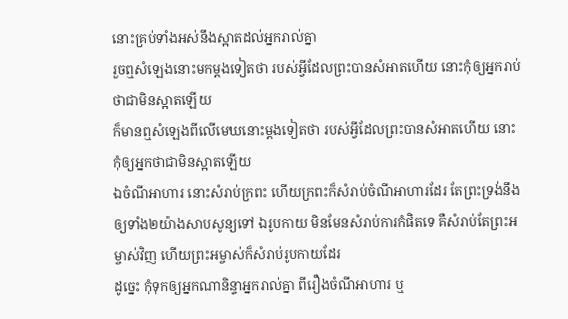នោះគ្រប់ទាំងអស់នឹងស្អាតដល់អ្នករាល់គ្នា
រួចឮសំឡេងនោះមកម្តងទៀតថា របស់អ្វីដែលព្រះបានសំអាតហើយ នោះកុំឲ្យអ្នករាប់ថាជាមិនស្អាតឡើយ
ក៏មានឮសំឡេងពីលើមេឃនោះម្តងទៀតថា របស់អ្វីដែលព្រះបានសំអាតហើយ នោះកុំឲ្យអ្នកថាជាមិនស្អាតឡើយ
ឯចំណីអាហារ នោះសំរាប់ក្រពះ ហើយក្រពះក៏សំរាប់ចំណីអាហារដែរ តែព្រះទ្រង់នឹងឲ្យទាំង២យ៉ាងសាបសូន្យទៅ ឯរូបកាយ មិនមែនសំរាប់ការកំផិតទេ គឺសំរាប់តែព្រះអម្ចាស់វិញ ហើយព្រះអម្ចាស់ក៏សំរាប់រូបកាយដែរ
ដូច្នេះ កុំទុកឲ្យអ្នកណានិន្ទាអ្នករាល់គ្នា ពីរឿងចំណីអាហារ ឬ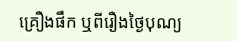គ្រឿងផឹក ឬពីរឿងថ្ងៃបុណ្យ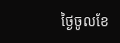ថ្ងៃចូលខែ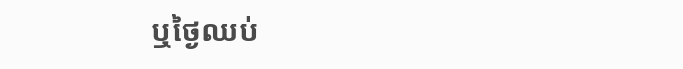ឬថ្ងៃឈប់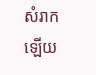សំរាកឡើយ